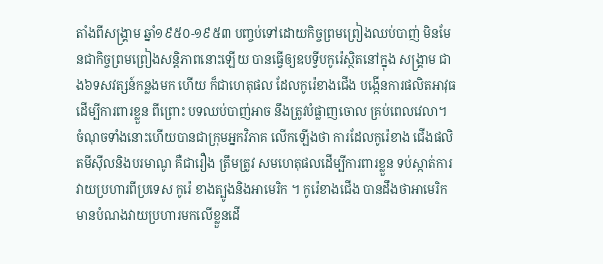តាំងពីសង្គ្រាម ឆ្នាំ១៩៥០-១៩៥៣ បញ្ចប់ទៅដោយកិច្ចព្រមព្រៀងឈប់បាញ់ មិនមែនជាកិច្ចព្រមព្រៀងសន្តិភាពនោះឡើយ បានធ្វើឲ្យឧបទ្វីបកូរ៉េស្ថិតនៅក្នុង សង្គ្រាម ជាង៦ទសវត្សន៍កន្លងមក ហើយ ក៏ជាហេតុផល ដែលកូរ៉េខាងជើង បង្កើនការផលិតអាវុធដើម្បីការពារខ្លួន ពីព្រោះ បទឈប់បាញ់អាច នឹងត្រូវបំផ្លាញចោល គ្រប់ពេលវេលា។
ចំណុចទាំងនោះហើយបានជាក្រុមអ្នកវិភាគ លើកឡើងថា ការដែលកូរ៉េខាង ជើងផលិតមីស៊ីលនិងបរមាណូ គឺជារឿង ត្រឹមត្រូវ សមហេតុផលដើម្បីការពារខ្លួន ទប់ស្កាត់ការវាយប្រហារពីប្រទេស កូរ៉េ ខាងត្បូងនិងអាមេរិក ។ កូរ៉េខាងជើង បានដឹងថាអាមេរិកមានបំណងវាយប្រហារមកលើខ្លួនដើ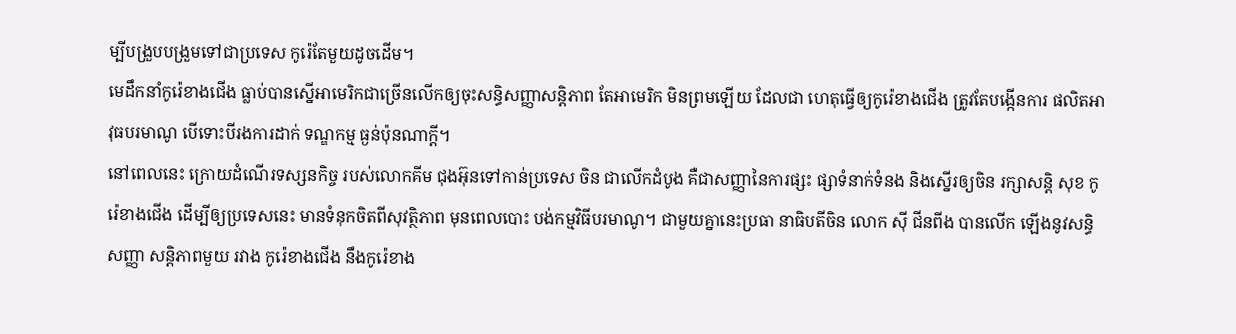ម្បីបង្រួបបង្រួមទៅជាប្រទេស កូរ៉េតែមួយដូចដើម។
មេដឹកនាំកូរ៉េខាងជើង ធ្លាប់បានស្នើអាមេរិកជាច្រើនលើកឲ្យចុះសន្ធិសញ្ញាសន្តិភាព តែអាមេរិក មិនព្រមឡើយ ដែលជា ហេតុធ្វើឲ្យកូរ៉េខាងជើង ត្រូវតែបង្កើនការ ផលិតអាវុធបរមាណូ បើទោះបីរងការដាក់ ទណ្ឌកម្ម ធ្ងន់ប៉ុនណាក្តី។
នៅពេលនេះ ក្រោយដំណើរទស្សនកិច្ច របស់លោកគីម ជុងអ៊ុនទៅកាន់ប្រទេស ចិន ជាលើកដំបូង គឺជាសញ្ញានៃការផ្សះ ផ្សាទំនាក់ទំនង និងស្នើរឲ្យចិន រក្សាសន្តិ សុខ កូរ៉េខាងជើង ដើម្បីឲ្យប្រទេសនេះ មានទំនុកចិតពីសុវត្ថិភាព មុនពេលបោះ បង់កម្មវិធីបរមាណូ។ ជាមួយគ្នានេះប្រធា នាធិបតីចិន លោក ស៊ី ជីនពីង បានលើក ឡើងនូវសន្ធិសញ្ញា សន្តិភាពមួយ រវាង កូរ៉េខាងជើង នឹងកូរ៉េខាង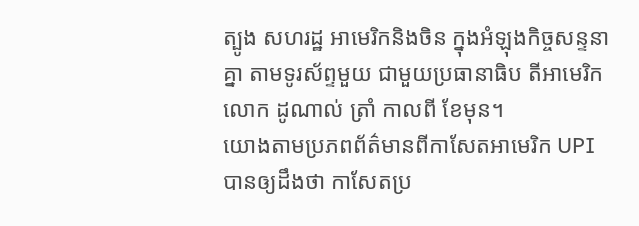ត្បូង សហរដ្ឋ អាមេរិកនិងចិន ក្នុងអំឡុងកិច្ចសន្ទនាគ្នា តាមទូរស័ព្ទមួយ ជាមួយប្រធានាធិប តីអាមេរិក លោក ដូណាល់ ត្រាំ កាលពី ខែមុន។
យោងតាមប្រភពព័ត៌មានពីកាសែតអាមេរិក UPI បានឲ្យដឹងថា កាសែតប្រ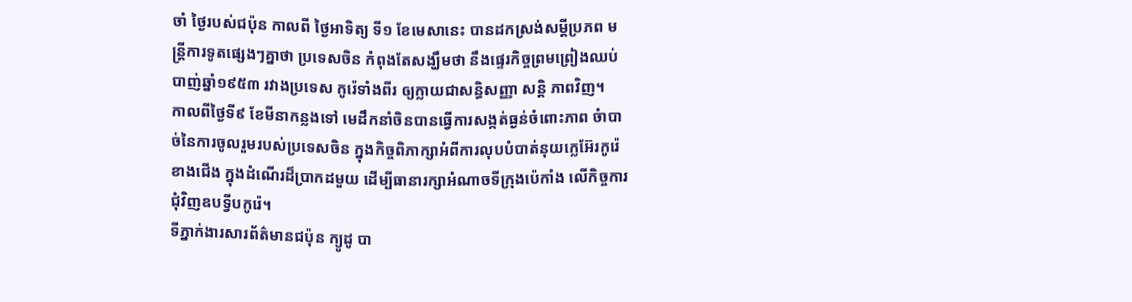ចាំ ថ្ងៃរបស់ជប៉ុន កាលពី ថ្ងៃអាទិត្យ ទី១ ខែមេសានេះ បានដកស្រង់សម្តីប្រភព មន្ត្រីការទូតផ្សេងៗគ្នាថា ប្រទេសចិន កំពុងតែសង្ឃឹមថា នឹងផ្ទេរកិច្ចព្រមព្រៀងឈប់បាញ់ឆ្នាំ១៩៥៣ រវាងប្រទេស កូរ៉េទាំងពីរ ឲ្យក្លាយជាសន្ធិសញ្ញា សន្តិ ភាពវិញ។
កាលពីថ្ងៃទី៩ ខែមីនាកន្លងទៅ មេដឹកនាំចិនបានធ្វើការសង្កត់ធ្ងន់ចំពោះភាព ចំាបាច់នៃការចូលរួមរបស់ប្រទេសចិន ក្នុងកិច្ចពិភាក្សាអំពីការលុបបំបាត់នុយក្លេអ៊ែរកូរ៉េខាងជើង ក្នុងដំណើរដ៏ប្រាកដមួយ ដើម្បីធានារក្សាអំណាចទីក្រុងប៉េកាំង លើកិច្ចការជុំវិញឧបទ្វីបកូរ៉េ។
ទីភ្នាក់ងារសារព័ត៌មានជប៉ុន ក្យូដូ បា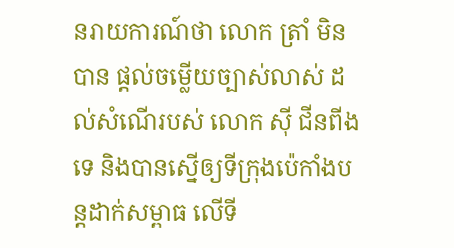នរាយការណ៍ថា លោក ត្រាំ មិនបាន ផ្តល់ចម្លើយច្បាស់លាស់ ដល់សំណើរបស់ លោក ស៊ី ជីនពីងទេ និងបានស្នើឲ្យទីក្រុងប៉េកាំងបន្តដាក់សម្ពាធ លើទី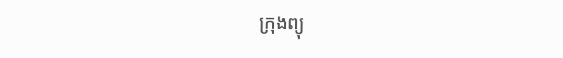ក្រុងព្យុ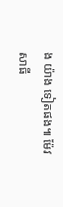ង យ៉ាង ទៀតផង៕ ម៉ែវ សាធី